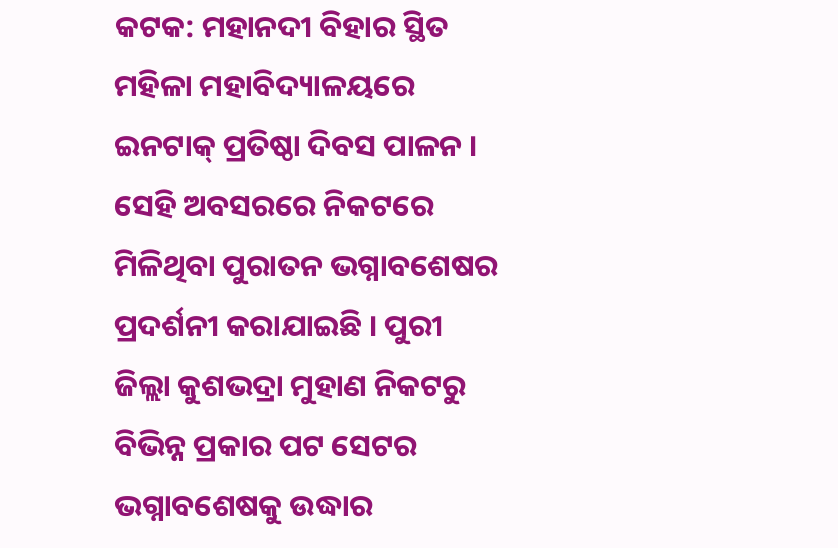କଟକ: ମହାନଦୀ ବିହାର ସ୍ଥିତ ମହିଳା ମହାବିଦ୍ୟାଳୟରେ ଇନଟାକ୍ ପ୍ରତିଷ୍ଠା ଦିବସ ପାଳନ । ସେହି ଅବସରରେ ନିକଟରେ ମିଳିଥିବା ପୁରାତନ ଭଗ୍ନାବଶେଷର ପ୍ରଦର୍ଶନୀ କରାଯାଇଛି । ପୁରୀ ଜିଲ୍ଲା କୁଶଭଦ୍ରା ମୁହାଣ ନିକଟରୁ ବିଭିନ୍ନ ପ୍ରକାର ପଟ ସେଟର ଭଗ୍ନାବଶେଷକୁ ଉଦ୍ଧାର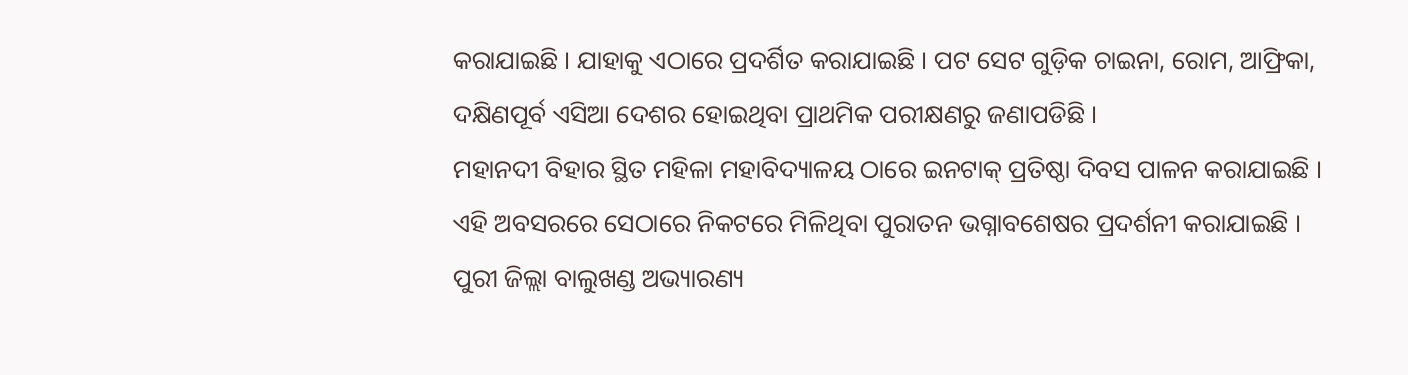କରାଯାଇଛି । ଯାହାକୁ ଏଠାରେ ପ୍ରଦର୍ଶିତ କରାଯାଇଛି । ପଟ ସେଟ ଗୁଡ଼ିକ ଚାଇନା, ରୋମ, ଆଫ୍ରିକା, ଦକ୍ଷିଣପୂର୍ବ ଏସିଆ ଦେଶର ହୋଇଥିବା ପ୍ରାଥମିକ ପରୀକ୍ଷଣରୁ ଜଣାପଡିଛି ।
ମହାନଦୀ ବିହାର ସ୍ଥିତ ମହିଳା ମହାବିଦ୍ୟାଳୟ ଠାରେ ଇନଟାକ୍ ପ୍ରତିଷ୍ଠା ଦିବସ ପାଳନ କରାଯାଇଛି । ଏହି ଅବସରରେ ସେଠାରେ ନିକଟରେ ମିଳିଥିବା ପୁରାତନ ଭଗ୍ନାବଶେଷର ପ୍ରଦର୍ଶନୀ କରାଯାଇଛି । ପୁରୀ ଜିଲ୍ଲା ବାଲୁଖଣ୍ଡ ଅଭ୍ୟାରଣ୍ୟ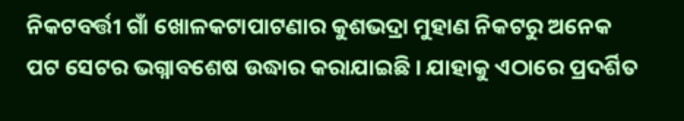ନିକଟବର୍ତ୍ତୀ ଗାଁ ଖୋଳକଟାପାଟଣାର କୁଶଭଦ୍ରା ମୁହାଣ ନିକଟରୁ ଅନେକ ପଟ ସେଟର ଭଗ୍ନାବଶେଷ ଉଦ୍ଧାର କରାଯାଇଛି । ଯାହାକୁ ଏଠାରେ ପ୍ରଦର୍ଶିତ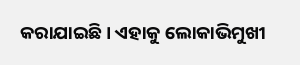କରାଯାଇଛି । ଏହାକୁ ଲୋକାଭିମୁଖୀ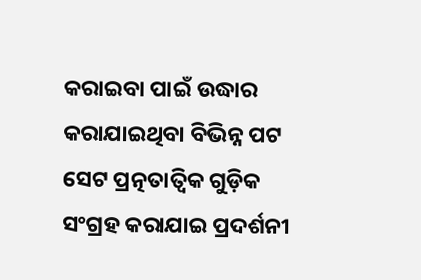କରାଇବା ପାଇଁ ଉଦ୍ଧାର କରାଯାଇଥିବା ବିଭିନ୍ନ ପଟ ସେଟ ପ୍ରତ୍ନତାତ୍ବିକ ଗୁଡ଼ିକ ସଂଗ୍ରହ କରାଯାଇ ପ୍ରଦର୍ଶନୀ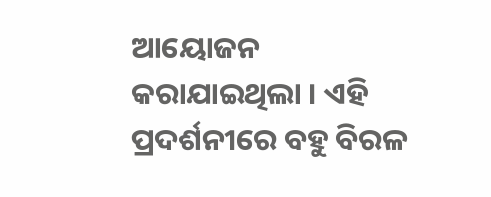ଆୟୋଜନ କରାଯାଇଥିଲା । ଏହି ପ୍ରଦର୍ଶନୀରେ ବହୁ ବିରଳ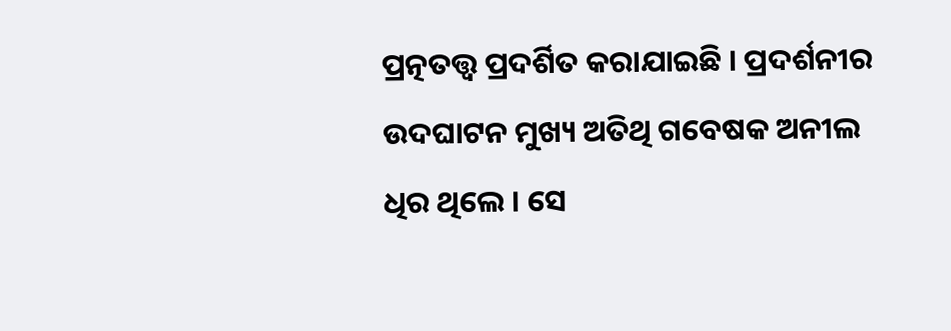ପ୍ରତ୍ନତତ୍ତ୍ଵ ପ୍ରଦର୍ଶିତ କରାଯାଇଛି । ପ୍ରଦର୍ଶନୀର ଉଦଘାଟନ ମୁଖ୍ୟ ଅତିଥି ଗବେଷକ ଅନୀଲ ଧିର ଥିଲେ । ସେ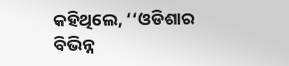କହିଥିଲେ, ‘‘ଓଡିଶାର ବିଭିନ୍ନ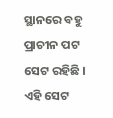ସ୍ଥାନରେ ବହୁ ପ୍ରାଚୀନ ପଟ ସେଟ ରହିଛି । ଏହି ସେଟ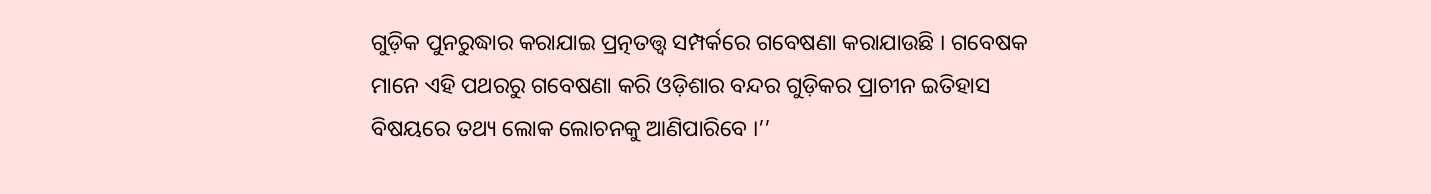ଗୁଡ଼ିକ ପୁନରୁଦ୍ଧାର କରାଯାଇ ପ୍ରତ୍ନତତ୍ତ୍ଵ ସମ୍ପର୍କରେ ଗବେଷଣା କରାଯାଉଛି । ଗବେଷକ ମାନେ ଏହି ପଥରରୁ ଗବେଷଣା କରି ଓଡ଼ିଶାର ବନ୍ଦର ଗୁଡ଼ିକର ପ୍ରାଚୀନ ଇତିହାସ ବିଷୟରେ ତଥ୍ୟ ଲୋକ ଲୋଚନକୁ ଆଣିପାରିବେ ।’’